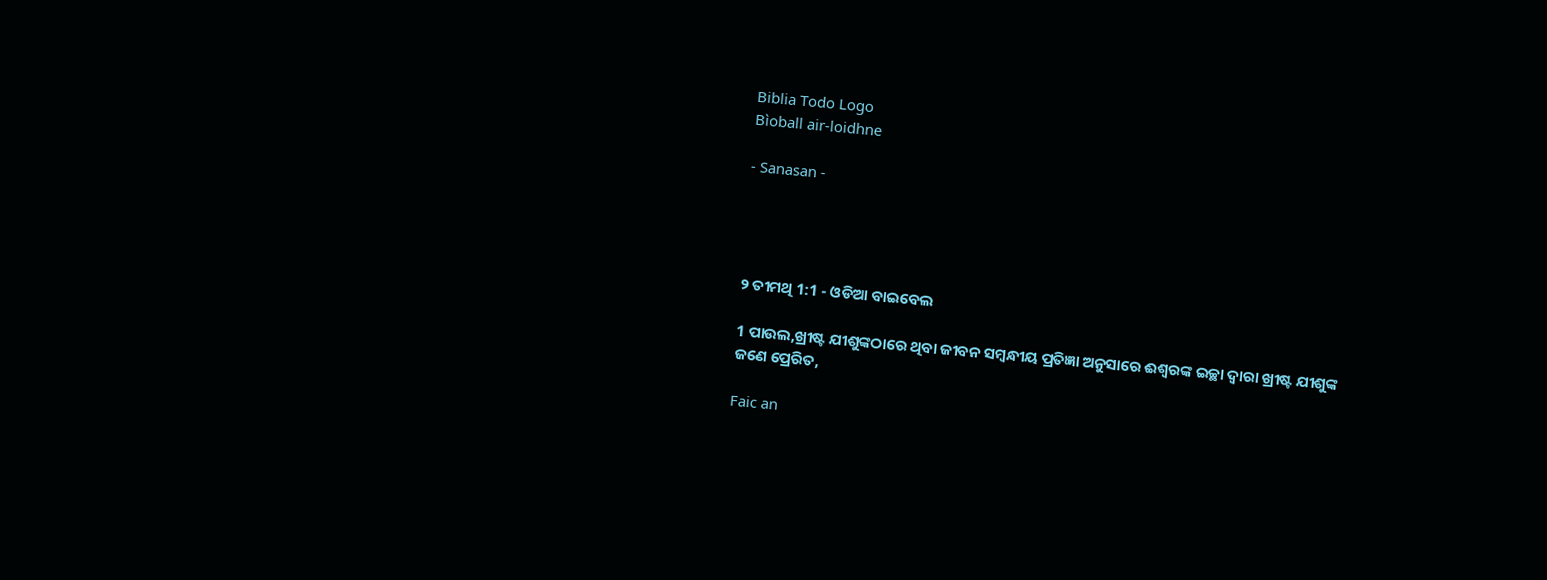Biblia Todo Logo
Bìoball air-loidhne

- Sanasan -




୨ ତୀମଥି 1:1 - ଓଡିଆ ବାଇବେଲ

1 ପାଉଲ,ଖ୍ରୀଷ୍ଟ ଯୀଶୁଙ୍କଠାରେ ଥିବା ଜୀବନ ସମ୍ବନ୍ଧୀୟ ପ୍ରତିଜ୍ଞା ଅନୁସାରେ ଈଶ୍ୱରଙ୍କ ଇଚ୍ଛା ଦ୍ୱାରା ଖ୍ରୀଷ୍ଟ ଯୀଶୁଙ୍କ ଜଣେ ପ୍ରେରିତ,

Faic an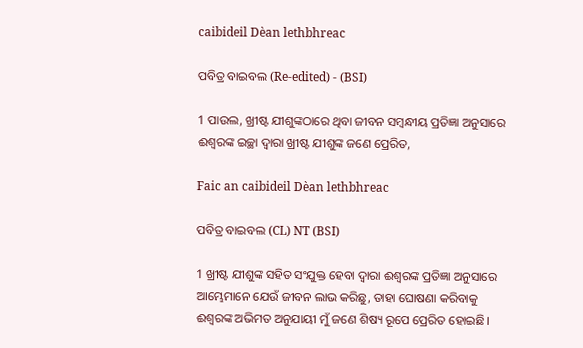caibideil Dèan lethbhreac

ପବିତ୍ର ବାଇବଲ (Re-edited) - (BSI)

1 ପାଉଲ, ଖ୍ରୀଷ୍ଟ ଯୀଶୁଙ୍କଠାରେ ଥିବା ଜୀବନ ସମ୍ଵନ୍ଧୀୟ ପ୍ରତିଜ୍ଞା ଅନୁସାରେ ଈଶ୍ଵରଙ୍କ ଇଚ୍ଛା ଦ୍ଵାରା ଖ୍ରୀଷ୍ଟ ଯୀଶୁଙ୍କ ଜଣେ ପ୍ରେରିତ,

Faic an caibideil Dèan lethbhreac

ପବିତ୍ର ବାଇବଲ (CL) NT (BSI)

1 ଖ୍ରୀଷ୍ଟ ଯୀଶୁଙ୍କ ସହିତ ସଂଯୁକ୍ତ ହେବା ଦ୍ୱାରା ଈଶ୍ୱରଙ୍କ ପ୍ରତିଜ୍ଞା ଅନୁସାରେ ଆମ୍ଭେମାନେ ଯେଉଁ ଜୀବନ ଲାଭ କରିଛୁ, ତାହା ଘୋଷଣା କରିବାକୁ ଈଶ୍ୱରଙ୍କ ଅଭିମତ ଅନୁଯାୟୀ ମୁଁ ଜଣେ ଶିଷ୍ୟ ରୂପେ ପ୍ରେରିତ ହୋଇଛି।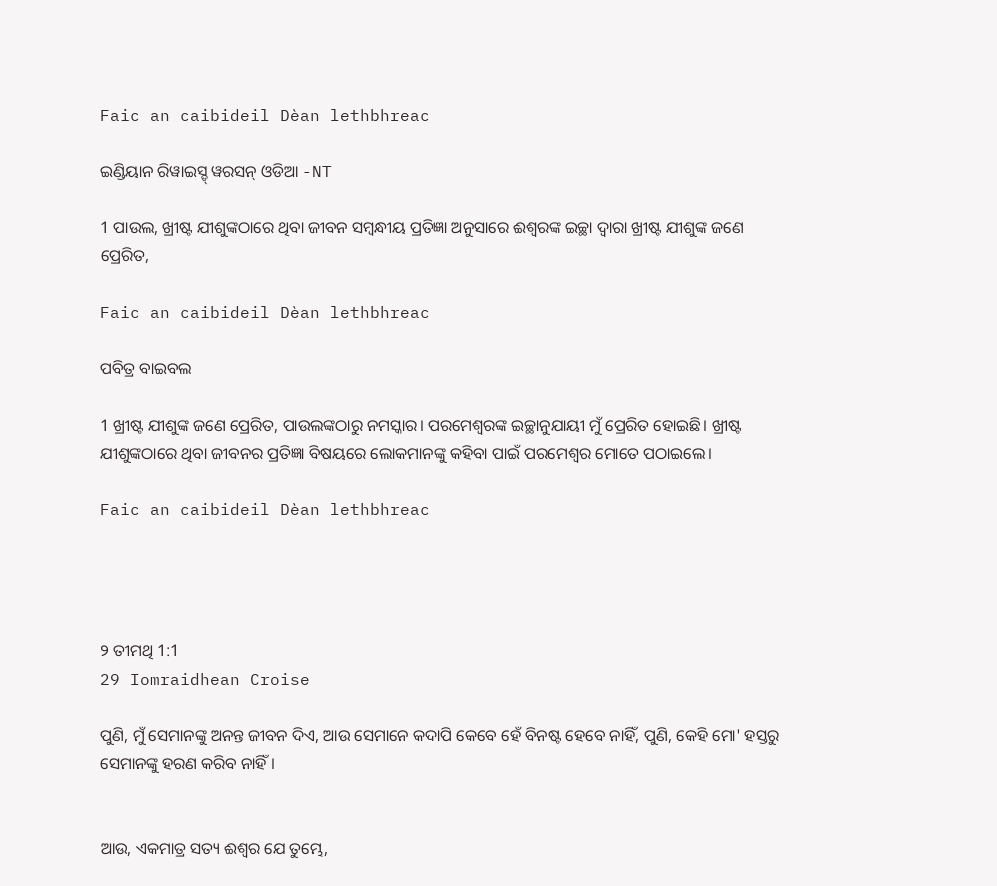Faic an caibideil Dèan lethbhreac

ଇଣ୍ଡିୟାନ ରିୱାଇସ୍ଡ୍ ୱରସନ୍ ଓଡିଆ -NT

1 ପାଉଲ, ଖ୍ରୀଷ୍ଟ ଯୀଶୁଙ୍କଠାରେ ଥିବା ଜୀବନ ସମ୍ବନ୍ଧୀୟ ପ୍ରତିଜ୍ଞା ଅନୁସାରେ ଈଶ୍ବରଙ୍କ ଇଚ୍ଛା ଦ୍ୱାରା ଖ୍ରୀଷ୍ଟ ଯୀଶୁଙ୍କ ଜଣେ ପ୍ରେରିତ,

Faic an caibideil Dèan lethbhreac

ପବିତ୍ର ବାଇବଲ

1 ଖ୍ରୀଷ୍ଟ ଯୀଶୁଙ୍କ ଜଣେ ପ୍ରେରିତ, ପାଉଲଙ୍କଠାରୁ ନମସ୍କାର। ପରମେଶ୍ୱରଙ୍କ ଇଚ୍ଛାନୁଯାୟୀ ମୁଁ ପ୍ରେରିତ ହୋଇଛି। ଖ୍ରୀଷ୍ଟ ଯୀଶୁଙ୍କଠାରେ ଥିବା ଜୀବନର ପ୍ରତିଜ୍ଞା ବିଷୟରେ ଲୋକମାନଙ୍କୁ କହିବା ପାଇଁ ପରମେଶ୍ୱର ମୋତେ ପଠାଇଲେ।

Faic an caibideil Dèan lethbhreac




୨ ତୀମଥି 1:1
29 Iomraidhean Croise

ପୁଣି, ମୁଁ ସେମାନଙ୍କୁ ଅନନ୍ତ ଜୀବନ ଦିଏ, ଆଉ ସେମାନେ କଦାପି କେବେ ହେଁ ବିନଷ୍ଟ ହେବେ ନାହିଁ, ପୁଣି, କେହି ମୋ' ହସ୍ତରୁ ସେମାନଙ୍କୁ ହରଣ କରିବ ନାହିଁ ।


ଆଉ, ଏକମାତ୍ର ସତ୍ୟ ଈଶ୍ୱର ଯେ ତୁମ୍ଭେ,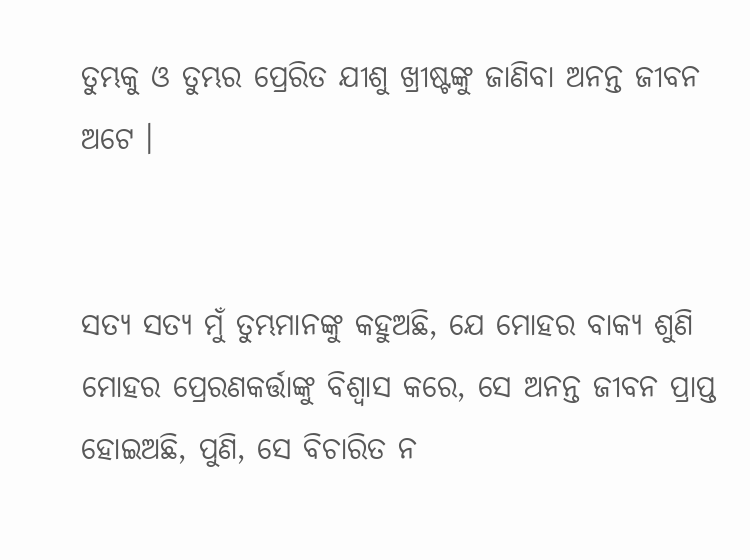ତୁମ୍ଭକୁ ଓ ତୁମ୍ଭର ପ୍ରେରିତ ଯୀଶୁ ଖ୍ରୀଷ୍ଟଙ୍କୁ ଜାଣିବା ଅନନ୍ତ ଜୀବନ ଅଟେ ।


ସତ୍ୟ ସତ୍ୟ ମୁଁ ତୁମ୍ଭମାନଙ୍କୁ କହୁଅଛି, ଯେ ମୋହର ବାକ୍ୟ ଶୁଣି ମୋହର ପ୍ରେରଣକର୍ତ୍ତାଙ୍କୁ ବିଶ୍ୱାସ କରେ, ସେ ଅନନ୍ତ ଜୀବନ ପ୍ରାପ୍ତ ହୋଇଅଛି, ପୁଣି, ସେ ବିଚାରିତ ନ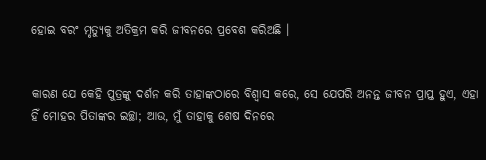ହୋଇ ବରଂ ମୃତ୍ୟୁକୁ ଅତିକ୍ରମ କରି ଜୀବନରେ ପ୍ରବେଶ କରିଅଛି ।


କାରଣ ଯେ କେହି ପୁତ୍ରଙ୍କୁ ଦର୍ଶନ କରି ତାହାଙ୍କଠାରେ ବିଶ୍ୱାସ କରେ, ସେ ଯେପରି ଅନନ୍ତ ଜୀବନ ପ୍ରାପ୍ତ ହୁଏ, ଏହା ହିଁ ମୋହର ପିତାଙ୍କର ଇଚ୍ଛା; ଆଉ, ମୁଁ ତାହାକୁ ଶେଷ ଦିନରେ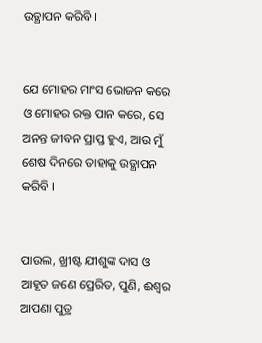ଉତ୍ଥାପନ କରିବି ।


ଯେ ମୋହର ମାଂସ ଭୋଜନ କରେ ଓ ମୋହର ରକ୍ତ ପାନ କରେ, ସେ ଅନନ୍ତ ଜୀବନ ପ୍ରାପ୍ତ ହୁଏ, ଆଉ ମୁଁ ଶେଷ ଦିନରେ ତାହାକୁ ଉତ୍ଥାପନ କରିବି ।


ପାଉଲ, ଖ୍ରୀଷ୍ଟ ଯୀଶୁଙ୍କ ଦାସ ଓ ଆହୂତ ଜଣେ ପ୍ରେରିତ, ପୁଣି, ଈଶ୍ୱର ଆପଣା ପୁତ୍ର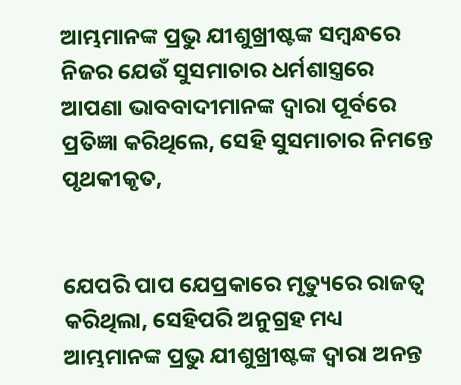ଆମ୍ଭମାନଙ୍କ ପ୍ରଭୁ ଯୀଶୁଖ୍ରୀଷ୍ଟଙ୍କ ସମ୍ବନ୍ଧରେ ନିଜର ଯେଉଁ ସୁସମାଚାର ଧର୍ମଶାସ୍ତ୍ରରେ ଆପଣା ଭାବବାଦୀମାନଙ୍କ ଦ୍ୱାରା ପୂର୍ବରେ ପ୍ରତିଜ୍ଞା କରିଥିଲେ, ସେହି ସୁସମାଚାର ନିମନ୍ତେ ପୃଥକୀକୃତ,


ଯେପରି ପାପ ଯେପ୍ରକାରେ ମୃତ୍ୟୁରେ ରାଜତ୍ୱ କରିଥିଲା, ସେହିପରି ଅନୁଗ୍ରହ ମଧ୍ୟ ଆମ୍ଭମାନଙ୍କ ପ୍ରଭୁ ଯୀଶୁଖ୍ରୀଷ୍ଟଙ୍କ ଦ୍ୱାରା ଅନନ୍ତ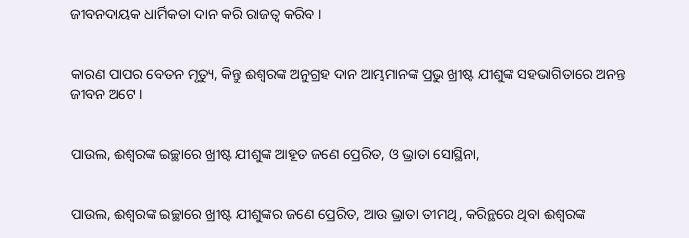ଜୀବନଦାୟକ ଧାର୍ମିକତା ଦାନ କରି ରାଜତ୍ୱ କରିବ ।


କାରଣ ପାପର ବେତନ ମୃତ୍ୟୁ, କିନ୍ତୁ ଈଶ୍ୱରଙ୍କ ଅନୁଗ୍ରହ ଦାନ ଆମ୍ଭମାନଙ୍କ ପ୍ରଭୁ ଖ୍ରୀଷ୍ଟ ଯୀଶୁଙ୍କ ସହଭାଗିତାରେ ଅନନ୍ତ ଜୀବନ ଅଟେ ।


ପାଉଲ, ଈଶ୍ୱରଙ୍କ ଇଚ୍ଛାରେ ଖ୍ରୀଷ୍ଟ ଯୀଶୁଙ୍କ ଆହୂତ ଜଣେ ପ୍ରେରିତ, ଓ ଭ୍ରାତା ସୋସ୍ଥିନା,


ପାଉଲ, ଈଶ୍ୱରଙ୍କ ଇଚ୍ଛାରେ ଖ୍ରୀଷ୍ଟ ଯୀଶୁଙ୍କର ଜଣେ ପ୍ରେରିତ, ଆଉ ଭ୍ରାତା ତୀମଥି, କରିନ୍ଥରେ ଥିବା ଈଶ୍ୱରଙ୍କ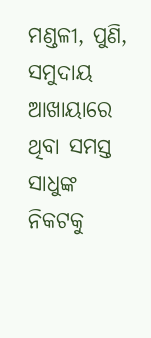ମଣ୍ଡଳୀ, ପୁଣି, ସମୁଦାୟ ଆଖାୟାରେ ଥିବା ସମସ୍ତ ସାଧୁଙ୍କ ନିକଟକୁ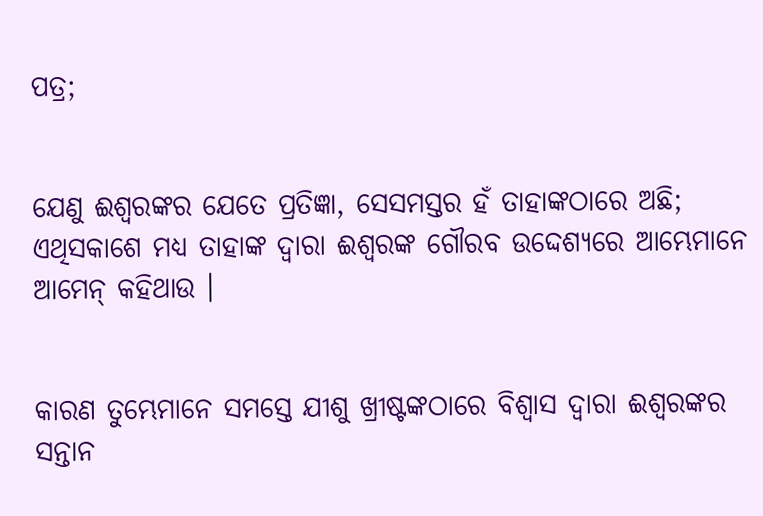ପତ୍ର;


ଯେଣୁ ଈଶ୍ୱରଙ୍କର ଯେତେ ପ୍ରତିଜ୍ଞା, ସେସମସ୍ତର ହଁ ତାହାଙ୍କଠାରେ ଅଛି; ଏଥିସକାଶେ ମଧ୍ୟ ତାହାଙ୍କ ଦ୍ୱାରା ଈଶ୍ୱରଙ୍କ ଗୌରବ ଉଦ୍ଦେଶ୍ୟରେ ଆମ୍ଭେମାନେ ଆମେନ୍‍ କହିଥାଉ ।


କାରଣ ତୁମ୍ଭେମାନେ ସମସ୍ତେ ଯୀଶୁ ଖ୍ରୀଷ୍ଟଙ୍କଠାରେ ବିଶ୍ୱାସ ଦ୍ୱାରା ଈଶ୍ୱରଙ୍କର ସନ୍ତାନ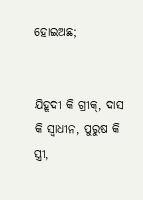ହୋଇଅଛ;


ଯିହୂଦୀ କି ଗ୍ରୀକ୍‍, ଦାସ କି ସ୍ୱାଧୀନ, ପୁରୁଷ କି ସ୍ତ୍ରୀ,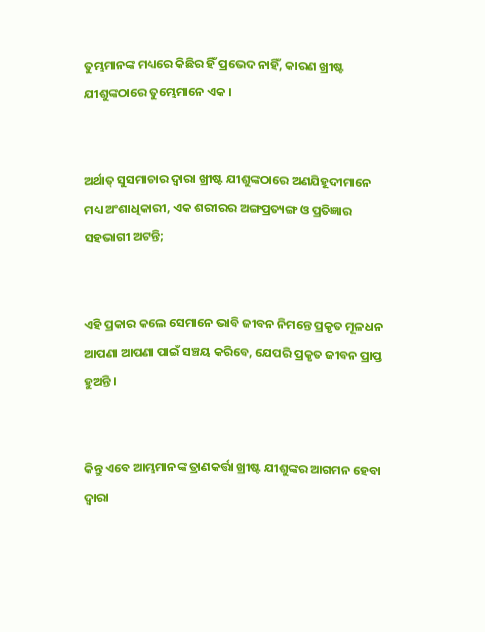ତୁମ୍ଭମାନଙ୍କ ମଧ୍ୟରେ କିଛିର ହିଁ ପ୍ରଭେଦ ନାହିଁ, କାରଣ ଖ୍ରୀଷ୍ଟ ଯୀଶୁଙ୍କଠାରେ ତୁମ୍ଭେମାନେ ଏକ ।


ଅର୍ଥାତ୍ ସୁସମାଚାର ଦ୍ୱାରା ଖ୍ରୀଷ୍ଟ ଯୀଶୁଙ୍କଠାରେ ଅଣଯିହୂଦୀମାନେ ମଧ୍ୟ ଅଂଶାଧିକାରୀ, ଏକ ଶରୀରର ଅଙ୍ଗପ୍ରତ୍ୟଙ୍ଗ ଓ ପ୍ରତିଜ୍ଞାର ସହଭାଗୀ ଅଟନ୍ତି;


ଏହି ପ୍ରକାର କଲେ ସେମାନେ ଭାବି ଜୀବନ ନିମନ୍ତେ ପ୍ରକୃତ ମୂଳଧନ ଆପଣା ଆପଣା ପାଇଁ ସଞ୍ଚୟ କରିବେ, ଯେପରି ପ୍ରକୃତ ଜୀବନ ପ୍ରାପ୍ତ ହୁଅନ୍ତି ।


କିନ୍ତୁ ଏବେ ଆମ୍ଭମାନଙ୍କ ତ୍ରାଣକର୍ତ୍ତା ଖ୍ରୀଷ୍ଟ ଯୀଶୁଙ୍କର ଆଗମନ ହେବା ଦ୍ୱାରା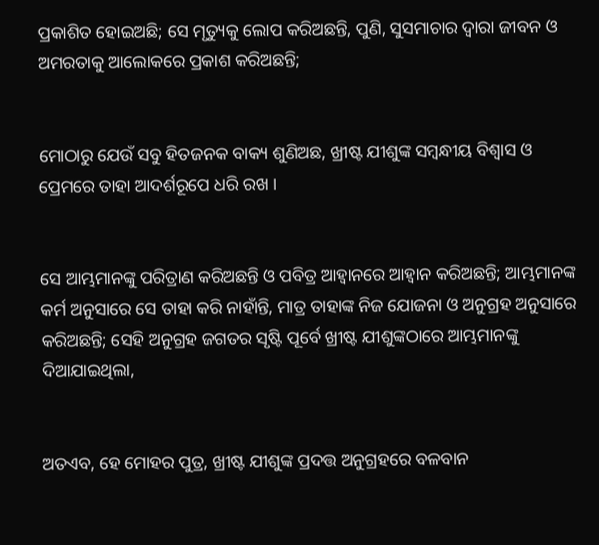ପ୍ରକାଶିତ ହୋଇଅଛି; ସେ ମୃତ୍ୟୁକୁ ଲୋପ କରିଅଛନ୍ତି, ପୁଣି, ସୁସମାଚାର ଦ୍ୱାରା ଜୀବନ ଓ ଅମରତାକୁ ଆଲୋକରେ ପ୍ରକାଶ କରିଅଛନ୍ତି;


ମୋଠାରୁ ଯେଉଁ ସବୁ ହିତଜନକ ବାକ୍ୟ ଶୁଣିଅଛ, ଖ୍ରୀଷ୍ଟ ଯୀଶୁଙ୍କ ସମ୍ବନ୍ଧୀୟ ବିଶ୍ୱାସ ଓ ପ୍ରେମରେ ତାହା ଆଦର୍ଶରୂପେ ଧରି ରଖ ।


ସେ ଆମ୍ଭମାନଙ୍କୁ ପରିତ୍ରାଣ କରିଅଛନ୍ତି ଓ ପବିତ୍ର ଆହ୍ୱାନରେ ଆହ୍ୱାନ କରିଅଛନ୍ତି; ଆମ୍ଭମାନଙ୍କ କର୍ମ ଅନୁସାରେ ସେ ତାହା କରି ନାହାଁନ୍ତି, ମାତ୍ର ତାହାଙ୍କ ନିଜ ଯୋଜନା ଓ ଅନୁଗ୍ରହ ଅନୁସାରେ କରିଅଛନ୍ତି; ସେହି ଅନୁଗ୍ରହ ଜଗତର ସୃଷ୍ଟି ପୂର୍ବେ ଖ୍ରୀଷ୍ଟ ଯୀଶୁଙ୍କଠାରେ ଆମ୍ଭମାନଙ୍କୁ ଦିଆଯାଇଥିଲା,


ଅତଏବ, ହେ ମୋହର ପୁତ୍ର, ଖ୍ରୀଷ୍ଟ ଯୀଶୁଙ୍କ ପ୍ରଦତ୍ତ ଅନୁଗ୍ରହରେ ବଳବାନ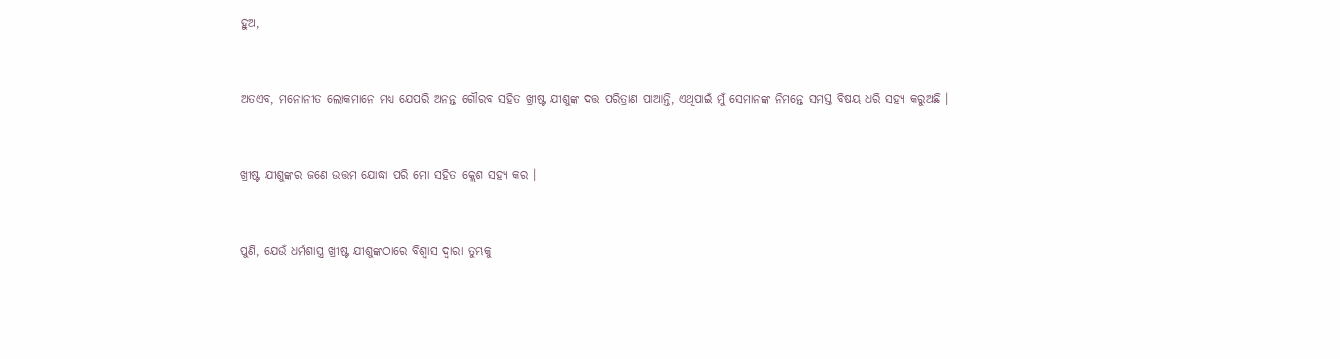ହୁଅ,


ଅତଏବ, ମନୋନୀତ ଲୋକମାନେ ମଧ୍ୟ ଯେପରି ଅନନ୍ତ ଗୌରବ ସହିତ ଖ୍ରୀଷ୍ଟ ଯୀଶୁଙ୍କ ଦତ୍ତ ପରିତ୍ରାଣ ପାଆନ୍ତି, ଏଥିପାଇଁ ମୁଁ ସେମାନଙ୍କ ନିମନ୍ତେ ସମସ୍ତ ବିଷୟ ଧରି ସହ୍ୟ କରୁଅଛି ।


ଖ୍ରୀଷ୍ଟ ଯୀଶୁଙ୍କର ଜଣେ ଉତ୍ତମ ଯୋଦ୍ଧା ପରି ମୋ ସହିତ କ୍ଲେଶ ସହ୍ୟ କର ।


ପୁଣି, ଯେଉଁ ଧର୍ମଶାସ୍ତ୍ର ଖ୍ରୀଷ୍ଟ ଯୀଶୁଙ୍କଠାରେ ବିଶ୍ୱାସ ଦ୍ୱାରା ତୁମ୍ଭକୁ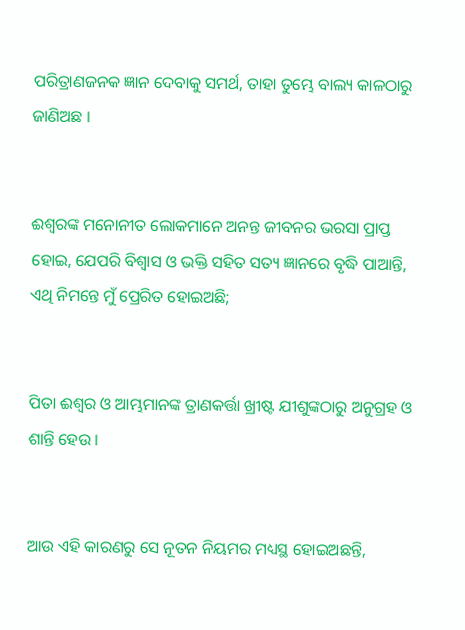ପରିତ୍ରାଣଜନକ ଜ୍ଞାନ ଦେବାକୁ ସମର୍ଥ, ତାହା ତୁମ୍ଭେ ବାଲ୍ୟ କାଳଠାରୁ ଜାଣିଅଛ ।


ଈଶ୍ୱରଙ୍କ ମନୋନୀତ ଲୋକମାନେ ଅନନ୍ତ ଜୀବନର ଭରସା ପ୍ରାପ୍ତ ହୋଇ, ଯେପରି ବିଶ୍ଵାସ ଓ ଭକ୍ତି ସହିତ ସତ୍ୟ ଜ୍ଞାନରେ ବୃଦ୍ଧି ପାଆନ୍ତି, ଏଥି ନିମନ୍ତେ ମୁଁ ପ୍ରେରିତ ହୋଇଅଛି;


ପିତା ଈଶ୍ୱର ଓ ଆମ୍ଭମାନଙ୍କ ତ୍ରାଣକର୍ତ୍ତା ଖ୍ରୀଷ୍ଟ ଯୀଶୁଙ୍କଠାରୁ ଅନୁଗ୍ରହ ଓ ଶାନ୍ତି ହେଉ ।


ଆଉ ଏହି କାରଣରୁ ସେ ନୂତନ ନିୟମର ମଧ୍ୟସ୍ଥ ହୋଇଅଛନ୍ତି,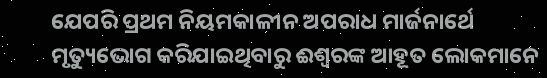ଯେପରି ପ୍ରଥମ ନିୟମକାଳୀନ ଅପରାଧ ମାର୍ଜନାର୍ଥେ ମୃତ୍ୟୁଭୋଗ କରିଯାଇଥିବାରୁ ଈଶ୍ୱରଙ୍କ ଆହୂତ ଲୋକମାନେ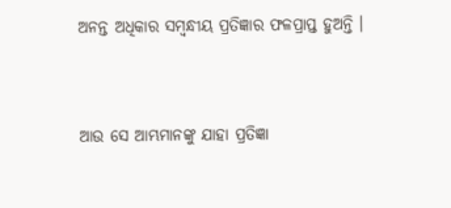ଅନନ୍ତ ଅଧିକାର ସମ୍ବନ୍ଧୀୟ ପ୍ରତିଜ୍ଞାର ଫଳପ୍ରାପ୍ତ ହୁଅନ୍ତି ।


ଆଉ ସେ ଆମ୍ଭମାନଙ୍କୁ ଯାହା ପ୍ରତିଜ୍ଞା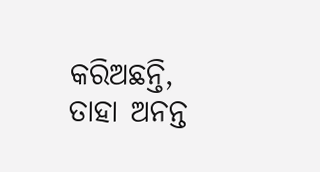କରିଅଛନ୍ତି, ତାହା ଅନନ୍ତ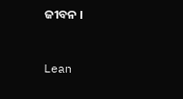ଜୀବନ ।


Lean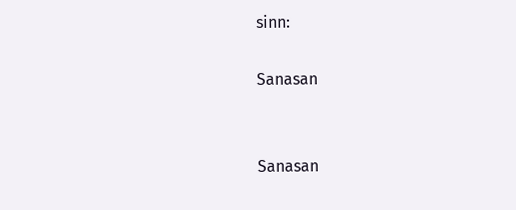sinn:

Sanasan


Sanasan